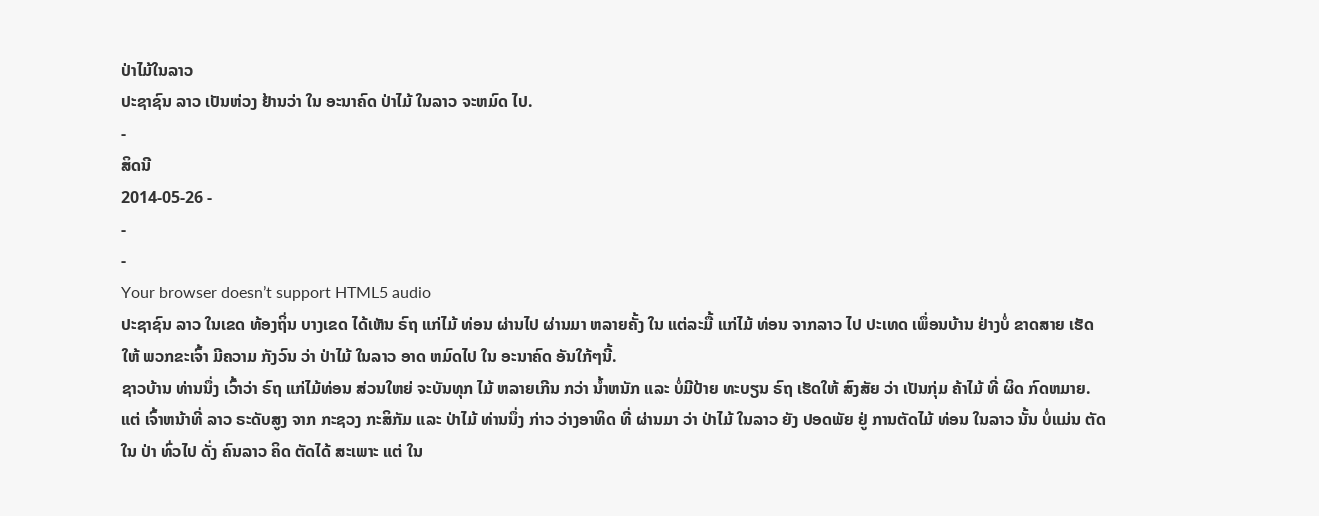ປ່າໄມ້ໃນລາວ
ປະຊາຊົນ ລາວ ເປັນຫ່ວງ ຢ້ານວ່າ ໃນ ອະນາຄົດ ປ່າໄມ້ ໃນລາວ ຈະຫມົດ ໄປ.
-
ສິດນີ
2014-05-26 -
-
-
Your browser doesn’t support HTML5 audio
ປະຊາຊົນ ລາວ ໃນເຂດ ທ້ອງຖິ່ນ ບາງເຂດ ໄດ້ເຫັນ ຣົຖ ແກ່ໄມ້ ທ່ອນ ຜ່ານໄປ ຜ່ານມາ ຫລາຍຄັ້ງ ໃນ ແຕ່ລະມື້ ແກ່ໄມ້ ທ່ອນ ຈາກລາວ ໄປ ປະເທດ ເພຶ່ອນບ້ານ ຢ່າງບໍ່ ຂາດສາຍ ເຮັດໃຫ້ ພວກຂະເຈົ້າ ມີຄວາມ ກັງວົນ ວ່າ ປ່າໄມ້ ໃນລາວ ອາດ ຫມົດໄປ ໃນ ອະນາຄົດ ອັນໃກ້ໆນີ້.
ຊາວບ້ານ ທ່ານນຶ່ງ ເວົ້າວ່າ ຣົຖ ແກ່ໄມ້ທ່ອນ ສ່ວນໃຫຍ່ ຈະບັນທຸກ ໄມ້ ຫລາຍເກີນ ກວ່າ ນ້ຳຫນັກ ແລະ ບໍ່ມີປ້າຍ ທະບຽນ ຣົຖ ເຮັດໃຫ້ ສົງສັຍ ວ່າ ເປັນກຸ່ມ ຄ້າໄມ້ ທີ່ ຜິດ ກົດຫມາຍ.
ແຕ່ ເຈົ້າຫນ້າທີ່ ລາວ ຣະດັບສູງ ຈາກ ກະຊວງ ກະສິກັມ ແລະ ປ່າໄມ້ ທ່ານນຶ່ງ ກ່າວ ວ່າງອາທິດ ທີ່ ຜ່ານມາ ວ່າ ປ່າໄມ້ ໃນລາວ ຍັງ ປອດພັຍ ຢູ່ ການຕັດໄມ້ ທ່ອນ ໃນລາວ ນັ້ນ ບໍ່ແມ່ນ ຕັດໃນ ປ່າ ທົ່ວໄປ ດັ່ງ ຄົນລາວ ຄິດ ຕັດໄດ້ ສະເພາະ ແຕ່ ໃນ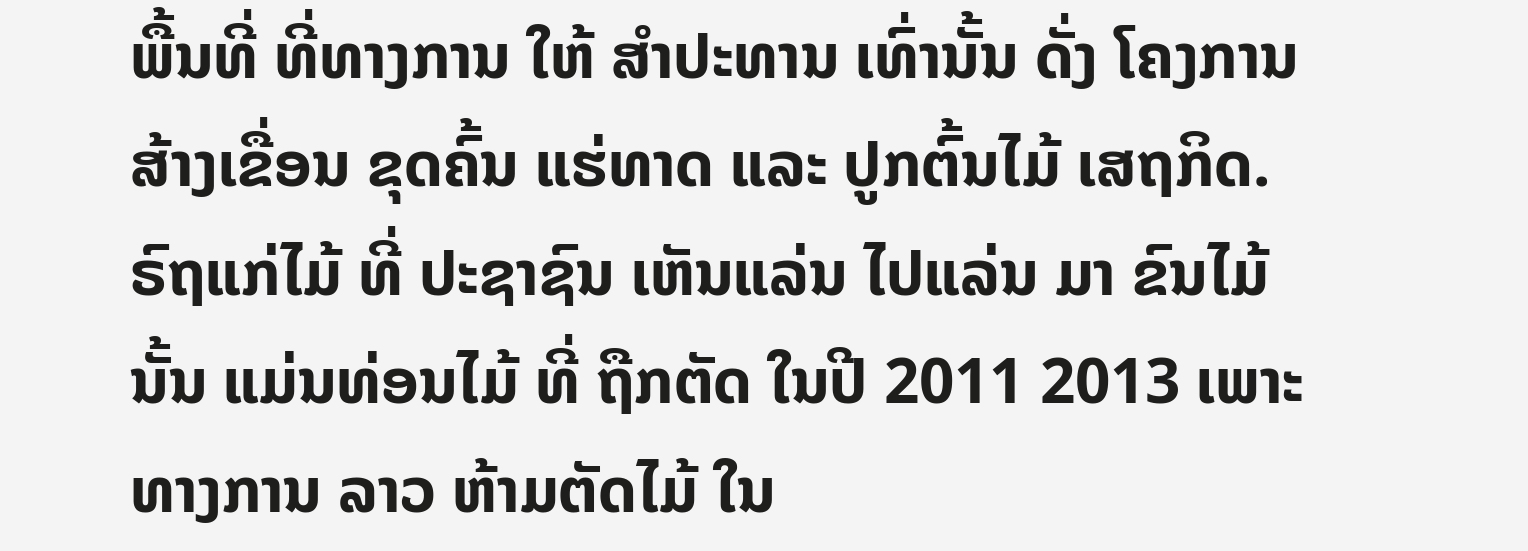ພື້ນທີ່ ທີ່ທາງການ ໃຫ້ ສຳປະທານ ເທົ່ານັ້ນ ດັ່ງ ໂຄງການ ສ້າງເຂື່ອນ ຂຸດຄົ້ນ ແຮ່ທາດ ແລະ ປູກຕົ້ນໄມ້ ເສຖກິດ.
ຣົຖແກ່ໄມ້ ທີ່ ປະຊາຊົນ ເຫັນແລ່ນ ໄປແລ່ນ ມາ ຂົນໄມ້ ນັ້ນ ແມ່ນທ່ອນໄມ້ ທີ່ ຖືກຕັດ ໃນປີ 2011 2013 ເພາະ ທາງການ ລາວ ຫ້າມຕັດໄມ້ ໃນ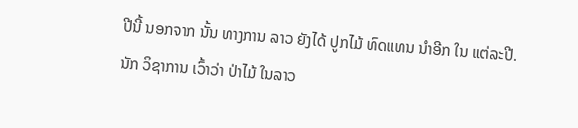ປີນີ້ ນອກຈາກ ນັ້ນ ທາງການ ລາວ ຍັງໄດ້ ປູກໄມ້ ທົດແທນ ນຳອີກ ໃນ ແຕ່ລະປີ.
ນັກ ວິຊາການ ເວົ້າວ່າ ປ່າໄມ້ ໃນລາວ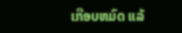ເກືອບຫມົດ ແລ້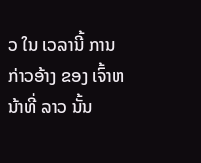ວ ໃນ ເວລານີ້ ການ ກ່າວອ້າງ ຂອງ ເຈົ້າຫນ້າທີ່ ລາວ ນັ້ນ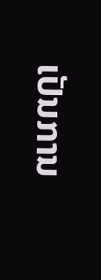ເປັນການ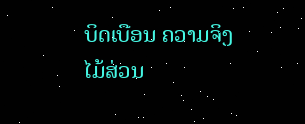ບິດເບືອນ ຄວາມຈິງ ໄມ້ສ່ວນ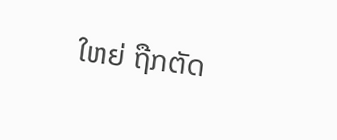ໃຫຍ່ ຖືກຕັດ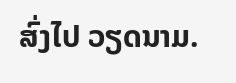ສົ່ງໄປ ວຽດນາມ.